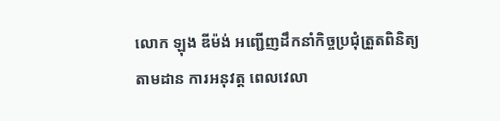លោក ឡុង ឌីម៉ង់ អញ្ជើញដឹកនាំកិច្ចប្រជុំត្រួតពិនិត្យ តាមដាន ការអនុវត្ត ពេលវេលា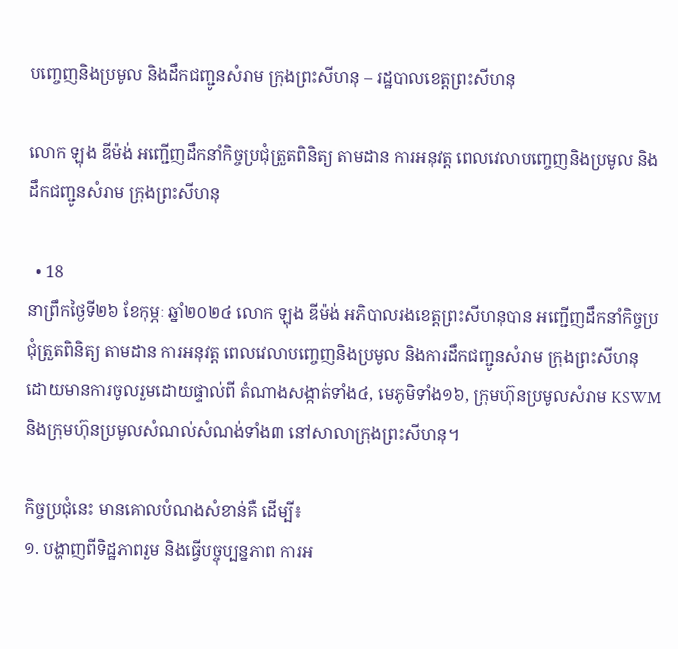បញ្ចេញនិងប្រមូល និងដឹកជញ្ជូនសំរាម ក្រុងព្រះសីហនុ – រដ្ឋបាលខេត្តព្រះសីហនុ

លោក ឡុង ឌីម៉ង់ អញ្ជើញដឹកនាំកិច្ចប្រជុំត្រួតពិនិត្យ តាមដាន ការអនុវត្ត ពេលវេលាបញ្ចេញនិងប្រមូល និងដឹកជញ្ជូនសំរាម ក្រុងព្រះសីហនុ

  • 18
នាព្រឹកថ្ងៃទី២៦ ខែកុម្ភៈ ឆ្នាំ២០២៤ លោក ឡុង ឌីម៉ង់ អភិបាលរងខេត្តព្រះសីហនុបាន អញ្ជើញដឹកនាំកិច្ចប្រជុំត្រួតពិនិត្យ តាមដាន ការអនុវត្ត ពេលវេលាបញ្ចេញនិងប្រមូល និងការដឹកជញ្ជូនសំរាម ក្រុងព្រះសីហនុ ដោយមានការចូលរួមដោយផ្ទាល់ពី តំណាងសង្កាត់ទាំង៤, មេភូមិទាំង១៦, ក្រុមហ៊ុនប្រមូលសំរាម KSWM និងក្រុមហ៊ុនប្រមូលសំណល់សំណង់ទាំង៣ នៅសាលាក្រុងព្រះសីហនុ។

កិច្ចប្រជុំនេះ មានគោលបំណងសំខាន់គឺ ដើម្បី៖
១. បង្ហាញពីទិដ្ឋភាពរួម និងធ្វើបច្ចុប្បន្នភាព ការអ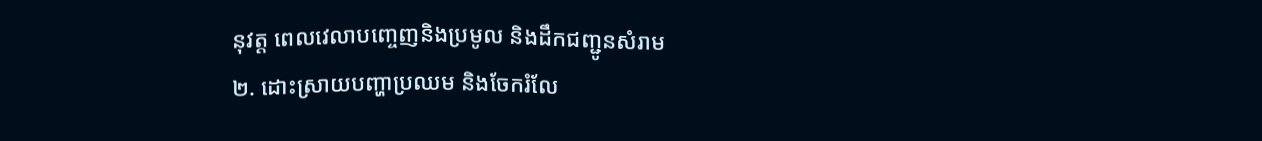នុវត្ត ពេលវេលាបញ្ចេញនិងប្រមូល និងដឹកជញ្ជូនសំរាម
២. ដោះស្រាយបញ្ហាប្រឈម និងចែករំលែ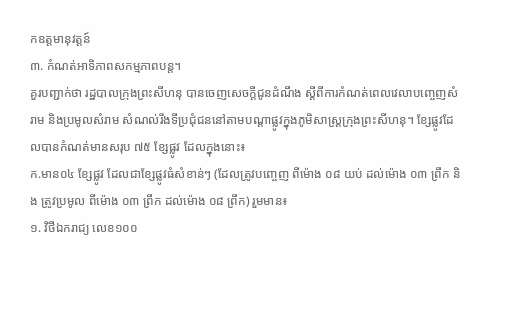កឧត្តមានុវត្តន៍
៣. កំណត់អាទិភាពសកម្មភាពបន្ត។
គួរបញ្ជាក់ថា រដ្ឋបាលក្រុងព្រះសីហនុ បានចេញសេចក្តីជូនដំណឹង ស្តីពីការកំណត់ពេលវេលាបញ្ចេញសំរាម និងប្រមូលសំរាម សំណល់រឹងទីប្រជុំជននៅតាមបណ្តាផ្លូវក្នុងភូមិសាស្ត្រក្រុងព្រះសីហនុ។ ខ្សែផ្លូវដែលបានកំណត់មានសរុប ៧៥ ខ្សែផ្លូវ ដែលក្នុងនោះ៖
ក.មាន០៤ ខ្សែផ្លូវ ដែលជាខ្សែផ្លូវធំសំខាន់ៗ (ដែលត្រូវបញ្ចេញ ពីម៉ោង ០៨ យប់ ដល់ម៉ោង ០៣ ព្រឹក និង ត្រូវប្រមូល ពីម៉ោង ០៣ ព្រឹក ដល់ម៉ោង ០៨ ព្រឹក) រួមមាន៖
១. វិថីឯករាជ្យ លេខ១០០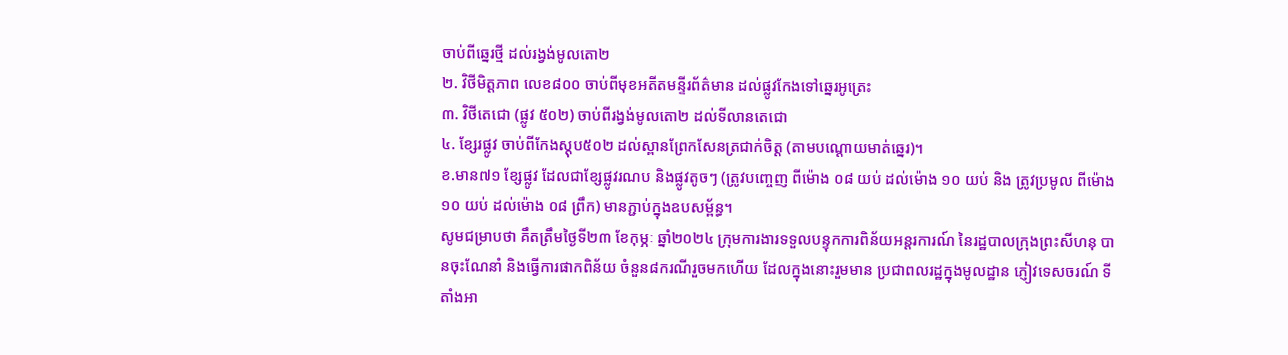ចាប់ពីឆ្នេរថ្មី ដល់រង្វង់មូលតោ២
២. វិថីមិត្តភាព លេខ៨០០ ចាប់ពីមុខអតីតមន្ទីរព័ត៌មាន ដល់ផ្លូវកែងទៅឆ្នេរអូត្រេះ
៣. វិថីតេជោ (ផ្លូវ ៥០២) ចាប់ពីរង្វង់មូលតោ២ ដល់ទីលានតេជោ
៤. ខ្សែរផ្លូវ ចាប់ពីកែងស្តុប៥០២ ដល់ស្ពានព្រែកសែនត្រជាក់ចិត្ត (តាមបណ្តោយមាត់ឆ្នេរ)។
ខ.មាន៧១ ខ្សែផ្លូវ ដែលជាខ្សែផ្លូវរណប និងផ្លូវតូចៗ (ត្រូវបញ្ចេញ ពីម៉ោង ០៨ យប់ ដល់ម៉ោង ១០ យប់ និង ត្រូវប្រមូល ពីម៉ោង ១០ យប់ ដល់ម៉ោង ០៨ ព្រឹក) មានភ្ជាប់ក្នុងឧបសម្ព័ន្ធ។
សូមជម្រាបថា គឹតត្រឹមថ្ងៃទី២៣ ខែកុម្ភៈ ឆ្នាំ២០២៤ ក្រុមការងារទទួលបន្ទុកការពិន័យអន្តរការណ៍ នៃរដ្ឋបាលក្រុងព្រះសីហនុ បានចុះណែនាំ និងធ្វើការផាកពិន័យ ចំនួន៨ករណីរួចមកហើយ ដែលក្នុងនោះរួមមាន ប្រជាពលរដ្ឋក្នុងមូលដ្ឋាន ភ្ញៀវទេសចរណ៍ ទីតាំងអា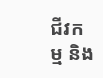ជីវកម្ម និង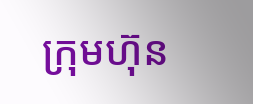ក្រុមហ៊ុន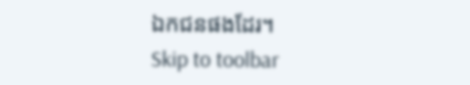ឯកជនផងដែរ។
Skip to toolbar